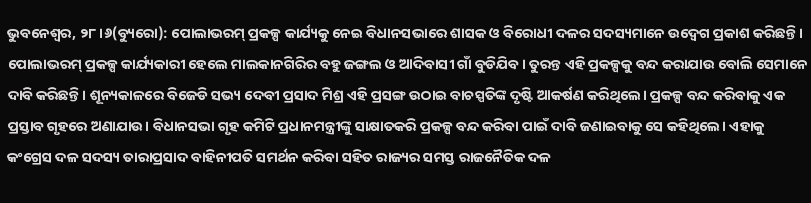ଭୁବନେଶ୍ୱର, ୨୮।୬(ବ୍ୟୁରୋ): ପୋଲାଭରମ୍ ପ୍ରକଳ୍ପ କାର୍ଯ୍ୟକୁ ନେଇ ବିଧାନସଭାରେ ଶାସକ ଓ ବିରୋଧୀ ଦଳର ସଦସ୍ୟମାନେ ଉଦ୍ବେଗ ପ୍ରକାଶ କରିଛନ୍ତି। ପୋଲାଭରମ୍ ପ୍ରକଳ୍ପ କାର୍ଯ୍ୟକାରୀ ହେଲେ ମାଲକାନଗିରିର ବହୁ ଜଙ୍ଗଲ ଓ ଆଦିବାସୀ ଗାଁ ବୁଡିଯିବ। ତୁରନ୍ତ ଏହି ପ୍ରକଳ୍ପକୁ ବନ୍ଦ କରାଯାଉ ବୋଲି ସେମାନେ ଦାବି କରିଛନ୍ତି। ଶୂନ୍ୟକାଳରେ ବିଜେଡି ସଭ୍ୟ ଦେବୀ ପ୍ରସାଦ ମିଶ୍ର ଏହି ପ୍ରସଙ୍ଗ ଉଠାଇ ବାଚସ୍ପତିଙ୍କ ଦୃଷ୍ଟି ଆକର୍ଷଣ କରିଥିଲେ। ପ୍ରକଳ୍ପ ବନ୍ଦ କରିବାକୁ ଏକ ପ୍ରସ୍ତାବ ଗୃହରେ ଅଣାଯାଉ। ବିଧାନସଭା ଗୃହ କମିଟି ପ୍ରଧାନମନ୍ତ୍ରୀଙ୍କୁ ସାକ୍ଷାତକରି ପ୍ରକଳ୍ପ ବନ୍ଦ କରିବା ପାଇଁ ଦାବି ଜଣାଇବାକୁ ସେ କହିଥିଲେ। ଏହାକୁ କଂଗ୍ରେସ ଦଳ ସଦସ୍ୟ ତାରାପ୍ରସାଦ ବାହିନୀପତି ସମର୍ଥନ କରିବା ସହିତ ରାଜ୍ୟର ସମସ୍ତ ରାଜନୈତିକ ଦଳ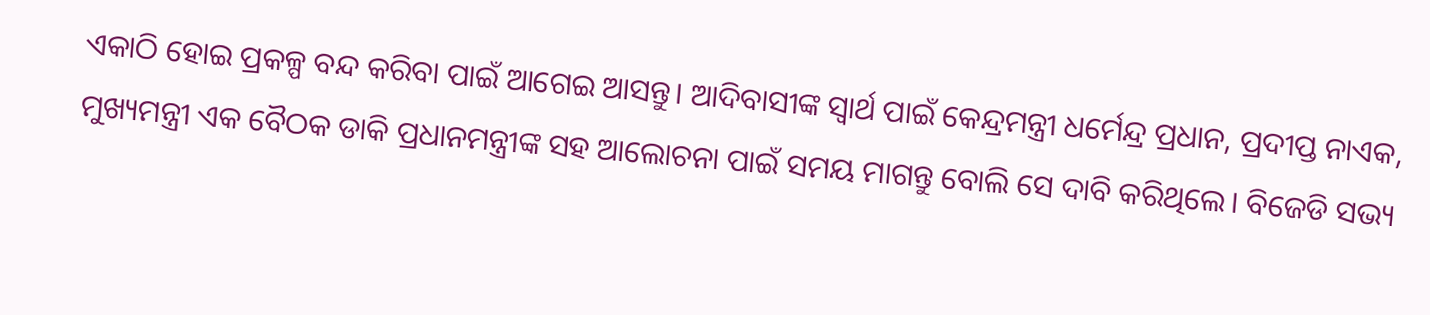ଏକାଠି ହୋଇ ପ୍ରକଳ୍ପ ବନ୍ଦ କରିବା ପାଇଁ ଆଗେଇ ଆସନ୍ତୁ। ଆଦିବାସୀଙ୍କ ସ୍ବାର୍ଥ ପାଇଁ କେନ୍ଦ୍ରମନ୍ତ୍ରୀ ଧର୍ମେନ୍ଦ୍ର ପ୍ରଧାନ, ପ୍ରଦୀପ୍ତ ନାଏକ, ମୁଖ୍ୟମନ୍ତ୍ରୀ ଏକ ବୈଠକ ଡାକି ପ୍ରଧାନମନ୍ତ୍ରୀଙ୍କ ସହ ଆଲୋଚନା ପାଇଁ ସମୟ ମାଗନ୍ତୁ ବୋଲି ସେ ଦାବି କରିଥିଲେ। ବିଜେଡି ସଭ୍ୟ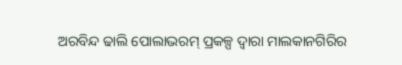ଅରବିନ୍ଦ ଢାଲି ପୋଲାଭରମ୍ ପ୍ରକଳ୍ପ ଦ୍ୱାରା ମାଲକାନଗିରିର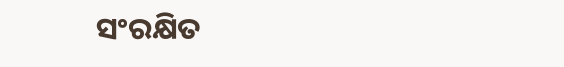ସଂରକ୍ଷିତ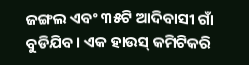ଜଙ୍ଗଲ ଏବଂ ୩୫ଟି ଆଦିବାସୀ ଗାଁ ବୁଡିଯିବ। ଏକ ହାଉସ୍ କମିଟିକରି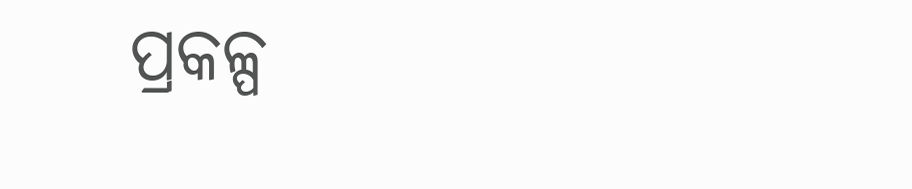ପ୍ରକଳ୍ପ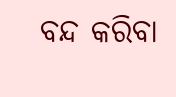ବନ୍ଦ କରିବା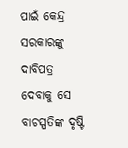ପାଇଁ କେନ୍ଦ୍ର ସରକାରଙ୍କୁ ଦାବିପତ୍ର ଦେବାକୁ ସେ ବାଚସ୍ପତିଙ୍କ ଦୃଷ୍ଟି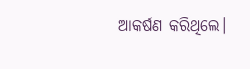ଆକର୍ଷଣ କରିଥିଲେ।